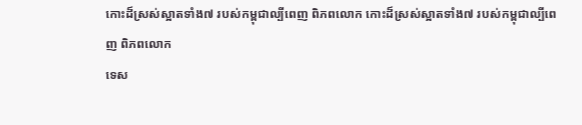កោះដ៏ស្រស់ស្អាតទាំង៧ របស់កម្ពុជាល្បីពេញ ពិភពលោក កោះដ៏ស្រស់ស្អាតទាំង៧ របស់កម្ពុជាល្បីពេញ ពិភពលោក
ទេស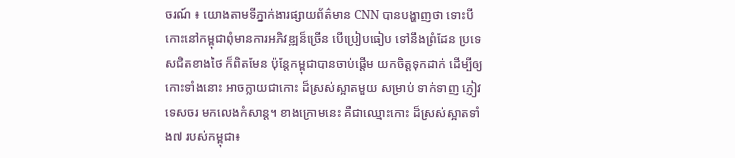ចរណ៍ ៖ យោងតាមទីភ្នាក់ងារផ្សាយព័ត៌មាន CNN បានបង្ហាញថា ទោះបីកោះនៅកម្ពុជាពុំមានការអភិវឌ្ឍន៏ច្រើន បើប្រៀបធៀប ទៅនឹងព្រំដែន ប្រទេសជិតខាងថៃ ក៏ពិតមែន ប៉ុន្តែកម្ពុជាបានចាប់ផ្តើម យកចិត្តទុកដាក់ ដើម្បីឲ្យកោះទាំងនោះ អាចក្លាយជាកោះ ដ៏ស្រស់ស្អាតមួយ សម្រាប់ ទាក់ទាញ ភ្ញៀវទេសចរ មកលេងកំសាន្ត។ ខាងក្រោមនេះ គឺជាឈ្មោះកោះ ដ៏ស្រស់ស្អាតទាំង៧ របស់កម្ពុជា៖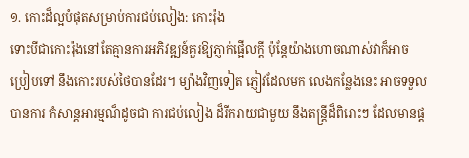១. កោះដ៏ល្អបំផុតសម្រាប់ការជប់លៀង: កោះរ៉ុង
ទោះបីជាកោះរ៉ុងនៅតែគ្មានការអភិវឌ្ឍន៍គួរឱ្យភ្ញាក់ផ្អើលក្តី ប៉ុន្តែយ៉ាងហោចណាស់វាក៏អាចប្រៀបទៅ នឹងកោះរបស់ថៃបានដែរ។ ម្យ៉ាងវិញទៀត ភ្ញៀវដែលមក លេងកន្លែងនេះ អាចទទួលបានការ កំសាន្តអារម្មណ៏ដូចជា ការជប់លៀង ដ៏រីករាយជាមួយ នឹងតន្រ្តីដ៏ពិរោះៗ ដែលមានផ្ដ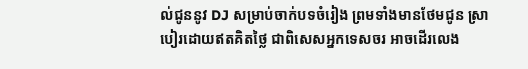ល់ជូននូវ DJ សម្រាប់ចាក់បទចំរៀង ព្រមទាំងមានថែមជូន ស្រាបៀរដោយឥតគិតថ្លៃ ជាពិសេសអ្នកទេសចរ អាចដើរលេង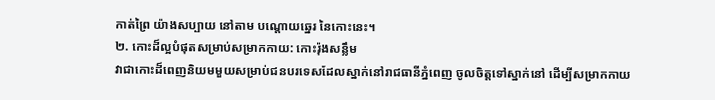កាត់ព្រៃ យ៉ាងសប្បាយ នៅតាម បណ្ដោយឆ្នេរ នៃកោះនេះ។
២. កោះដ៏ល្អបំផុតសម្រាប់សម្រាកកាយ: កោះរ៉ុងសន្លឹម
វាជាកោះដ៏ពេញនិយមមួយសម្រាប់ជនបរទេសដែលស្នាក់នៅរាជធានីភ្នំពេញ ចូលចិត្តទៅស្នាក់នៅ ដើម្បីសម្រាកកាយ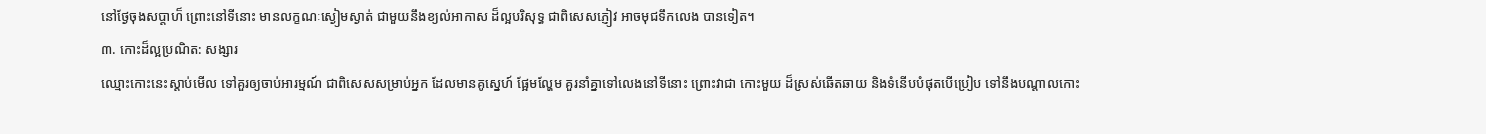នៅថ្ងែចុងសប្ដាហ៏ ព្រោះនៅទីនោះ មានលក្ខណៈស្ងៀមស្ងាត់ ជាមួយនឹងខ្យល់អាកាស ដ៏ល្អបរិសុទ្ធ ជាពិសេសភ្ញៀវ អាចមុជទឹកលេង បានទៀត។
៣. កោះដ៏ល្អប្រណិត: សង្សារ
ឈ្មោះកោះនេះស្ដាប់មើល ទៅគួរឲ្យចាប់អារម្មណ៍ ជាពិសេសសម្រាប់អ្នក ដែលមានគូស្នេហ៍ ផ្អែមល្ហែម គួរនាំគ្នាទៅលេងនៅទីនោះ ព្រោះវាជា កោះមួយ ដ៏ស្រស់ឆើតឆាយ និងទំនើបបំផុតបើប្រៀប ទៅនឹងបណ្ដាលកោះ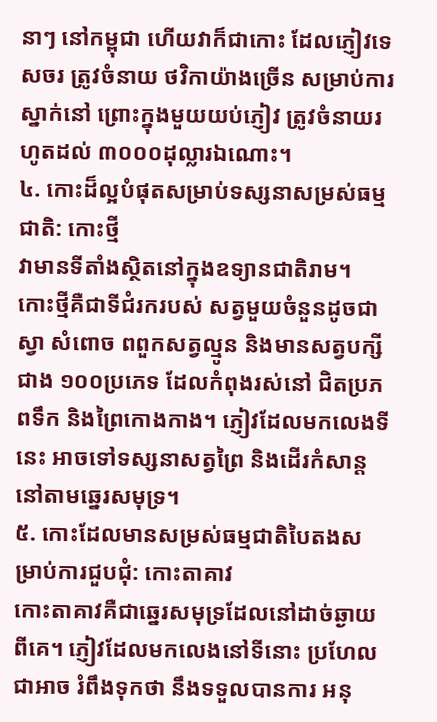នាៗ នៅកម្ពុជា ហើយវាក៏ជាកោះ ដែលភ្ញៀវទេសចរ ត្រូវចំនាយ ថវិកាយ៉ាងច្រើន សម្រាប់ការស្នាក់នៅ ព្រោះក្នុងមួយយប់ភ្ញៀវ ត្រូវចំនាយរហូតដល់ ៣០០០ដុល្លារឯណោះ។
៤. កោះដ៏ល្អបំផុតសម្រាប់ទស្សនាសម្រស់ធម្មជាតិ: កោះថ្មី
វាមានទីតាំងស្ថិតនៅក្នុងឧទ្យានជាតិរាម។ កោះថ្មីគឺជាទីជំរករបស់ សត្វមួយចំនួនដូចជា ស្វា សំពោច ពពួកសត្វល្មូន និងមានសត្វបក្សីជាង ១០០ប្រភេទ ដែលកំពុងរស់នៅ ជិតប្រភពទឹក និងព្រៃកោងកាង។ ភ្ញៀវដែលមកលេងទីនេះ អាចទៅទស្សនាសត្វព្រៃ និងដើរកំសាន្ត នៅតាមឆ្នេរសមុទ្រ។
៥. កោះដែលមានសម្រស់ធម្មជាតិបៃតងសម្រាប់ការជួបជុំ: កោះតាគាវ
កោះតាគាវគឺជាឆ្នេរសមុទ្រដែលនៅដាច់ឆ្ងាយពីគេ។ ភ្ញៀវដែលមកលេងនៅទីនោះ ប្រហែលជាអាច រំពឹងទុកថា នឹងទទួលបានការ អនុ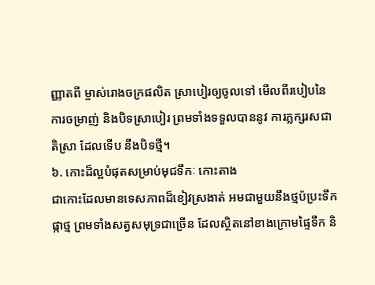ញ្ញាតពី ម្ចាស់រោងចក្រផលិត ស្រាបៀរឲ្យចូលទៅ មើលពីរបៀបនៃការចម្រាញ់ និងបិទស្រាបៀរ ព្រមទាំងទទួលបាននូវ ការភ្លក្សរសជាតិស្រា ដែលទើប នឹងបិទថ្មី។
៦. កោះដ៏ល្អបំផុតសម្រាប់មុជទឹកៈ កោះតាង
ជាកោះដែលមានទេសភាពដ៏ខៀវស្រងាត់ អមជាមួយនឹងថ្មប៉ប្រះទឹក ផ្កាថ្ម ព្រមទាំងសត្វសមុទ្រជាច្រើន ដែលស្ថិតនៅខាងក្រោមផ្ទៃទឹក និ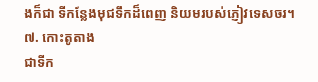ងក៏ជា ទីកន្លែងមុជទឹកដ៏ពេញ និយមរបស់ភ្ញៀវទេសចរ។
៧. កោះតូតាង
ជាទីក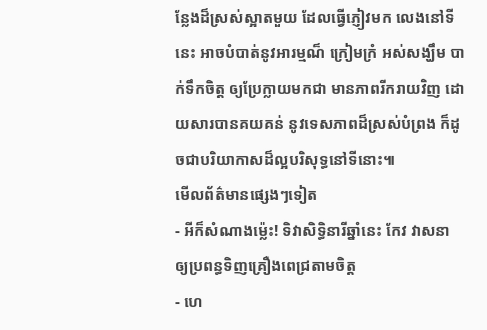ន្លែងដ៏ស្រស់ស្អាតមួយ ដែលធ្វើភ្ញៀវមក លេងនៅទីនេះ អាចបំបាត់នូវអារម្មណ៏ ក្រៀមក្រំ អស់សង្ឃឹម បាក់ទឹកចិត្ត ឲ្យប្រែក្លាយមកជា មានភាពរីករាយវិញ ដោយសារបានគយគន់ នូវទេសភាពដ៏ស្រស់បំព្រង ក៏ដូចជាបរិយាកាសដ៏ល្អបរិសុទ្ធនៅទីនោះ៕
មើលព័ត៌មានផ្សេងៗទៀត
- អីក៏សំណាងម្ល៉េះ! ទិវាសិទ្ធិនារីឆ្នាំនេះ កែវ វាសនា ឲ្យប្រពន្ធទិញគ្រឿងពេជ្រតាមចិត្ត
- ហេ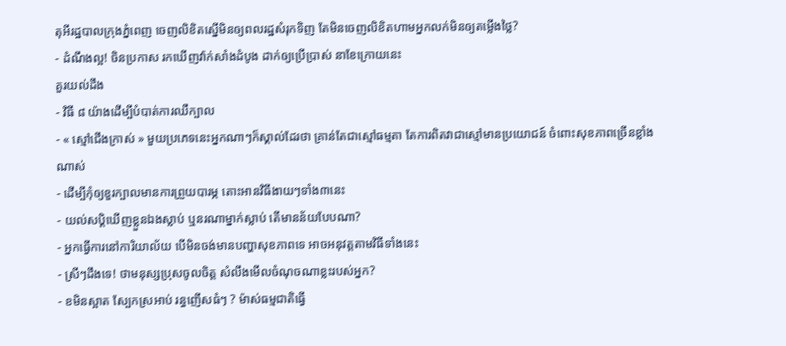តុអីរដ្ឋបាលក្រុងភ្នំពេញ ចេញលិខិតស្នើមិនឲ្យពលរដ្ឋសំរុកទិញ តែមិនចេញលិខិតហាមអ្នកលក់មិនឲ្យតម្លើងថ្លៃ?
- ដំណឹងល្អ! ចិនប្រកាស រកឃើញវ៉ាក់សាំងដំបូង ដាក់ឲ្យប្រើប្រាស់ នាខែក្រោយនេះ
គួរយល់ដឹង
- វិធី ៨ យ៉ាងដើម្បីបំបាត់ការឈឺក្បាល
- « ស្មៅជើងក្រាស់ » មួយប្រភេទនេះអ្នកណាៗក៏ស្គាល់ដែរថា គ្រាន់តែជាស្មៅធម្មតា តែការពិតវាជាស្មៅមានប្រយោជន៍ ចំពោះសុខភាពច្រើនខ្លាំងណាស់
- ដើម្បីកុំឲ្យខួរក្បាលមានការព្រួយបារម្ភ តោះអានវិធីងាយៗទាំង៣នេះ
- យល់សប្តិឃើញខ្លួនឯងស្លាប់ ឬនរណាម្នាក់ស្លាប់ តើមានន័យបែបណា?
- អ្នកធ្វើការនៅការិយាល័យ បើមិនចង់មានបញ្ហាសុខភាពទេ អាចអនុវត្តតាមវិធីទាំងនេះ
- ស្រីៗដឹងទេ! ថាមនុស្សប្រុសចូលចិត្ត សំលឹងមើលចំណុចណាខ្លះរបស់អ្នក?
- ខមិនស្អាត ស្បែកស្រអាប់ រន្ធញើសធំៗ ? ម៉ាស់ធម្មជាតិធ្វើ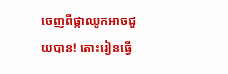ចេញពីផ្កាឈូកអាចជួយបាន! តោះរៀនធ្វើ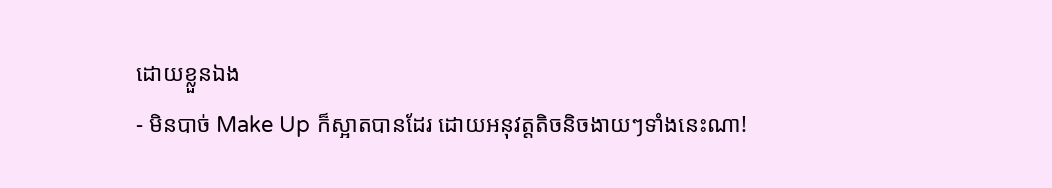ដោយខ្លួនឯង
- មិនបាច់ Make Up ក៏ស្អាតបានដែរ ដោយអនុវត្តតិចនិចងាយៗទាំងនេះណា!